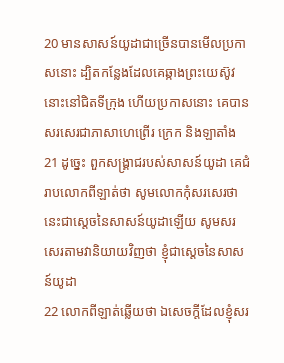20 មានសាសន៍យូដាជាច្រើនបានមើលប្រកាសនោះ ដ្បិតកន្លែងដែលគេឆ្កាងព្រះយេស៊ូវនោះនៅជិតទីក្រុង ហើយប្រកាសនោះ គេបានសរសេរជាភាសាហេព្រើរ ក្រេក និងឡាតាំង
21 ដូច្នេះ ពួកសង្គ្រាជរបស់សាសន៍យូដា គេជំរាបលោកពីឡាត់ថា សូមលោកកុំសរសេរថា នេះជាស្តេចនៃសាសន៍យូដាឡើយ សូមសរសេរតាមវានិយាយវិញថា ខ្ញុំជាស្តេចនៃសាសន៍យូដា
22 លោកពីឡាត់ឆ្លើយថា ឯសេចក្តីដែលខ្ញុំសរ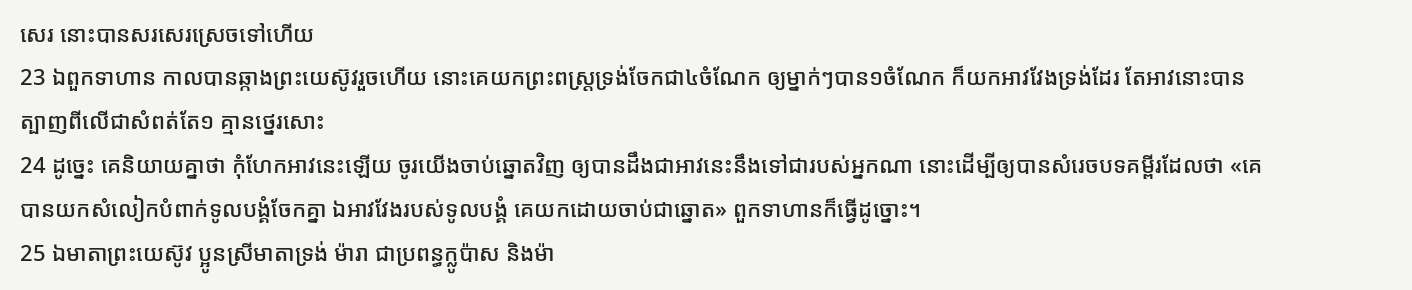សេរ នោះបានសរសេរស្រេចទៅហើយ
23 ឯពួកទាហាន កាលបានឆ្កាងព្រះយេស៊ូវរួចហើយ នោះគេយកព្រះពស្ត្រទ្រង់ចែកជា៤ចំណែក ឲ្យម្នាក់ៗបាន១ចំណែក ក៏យកអាវវែងទ្រង់ដែរ តែអាវនោះបានត្បាញពីលើជាសំពត់តែ១ គ្មានថ្នេរសោះ
24 ដូច្នេះ គេនិយាយគ្នាថា កុំហែកអាវនេះឡើយ ចូរយើងចាប់ឆ្នោតវិញ ឲ្យបានដឹងជាអាវនេះនឹងទៅជារបស់អ្នកណា នោះដើម្បីឲ្យបានសំរេចបទគម្ពីរដែលថា «គេបានយកសំលៀកបំពាក់ទូលបង្គំចែកគ្នា ឯអាវវែងរបស់ទូលបង្គំ គេយកដោយចាប់ជាឆ្នោត» ពួកទាហានក៏ធ្វើដូច្នោះ។
25 ឯមាតាព្រះយេស៊ូវ ប្អូនស្រីមាតាទ្រង់ ម៉ារា ជាប្រពន្ធក្លូប៉ាស និងម៉ា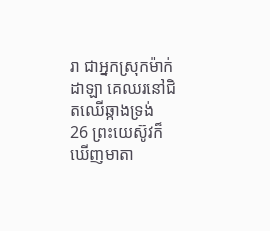រា ជាអ្នកស្រុកម៉ាក់ដាឡា គេឈរនៅជិតឈើឆ្កាងទ្រង់
26 ព្រះយេស៊ូវក៏ឃើញមាតា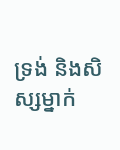ទ្រង់ និងសិស្សម្នាក់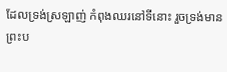ដែលទ្រង់ស្រឡាញ់ កំពុងឈរនៅទីនោះ រួចទ្រង់មានព្រះប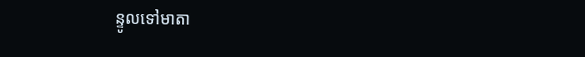ន្ទូលទៅមាតា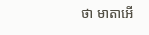ថា មាតាអើ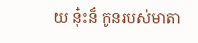យ នុ៎ះន៏ កូនរបស់មាតា